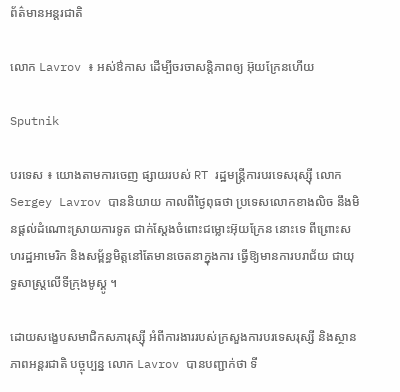ព័ត៌មានអន្តរជាតិ

លោក Lavrov ៖ អស់ឳកាស ដើម្បីចរចាសន្តិភាពឲ្យ អ៊ុយក្រែនហើយ

Sputnik

បរទេស ៖ យោងតាមការចេញ ផ្សាយរបស់ RT រដ្ឋមន្ត្រីការបរទេសរុស្ស៊ី លោក Sergey Lavrov បាននិយាយ កាលពីថ្ងៃពុធថា ប្រទេសលោកខាងលិច នឹងមិនផ្តល់ដំណោះស្រាយការទូត ជាក់ស្តែងចំពោះជម្លោះអ៊ុយក្រែន នោះទេ ពីព្រោះសហរដ្ឋអាមេរិក និងសម្ព័ន្ធមិត្តនៅតែមានចេតនាក្នុងការ ធ្វើឱ្យមានការបរាជ័យ ជាយុទ្ធសាស្ត្រលើទីក្រុងមូស្គូ ។

ដោយសង្ខេបសមាជិកសភារុស្ស៊ី អំពីការងាររបស់ក្រសួងការបរទេសរុស្សី និងស្ថានភាពអន្តរជាតិ បច្ចុប្បន្ន លោក Lavrov បានបញ្ជាក់ថា ទី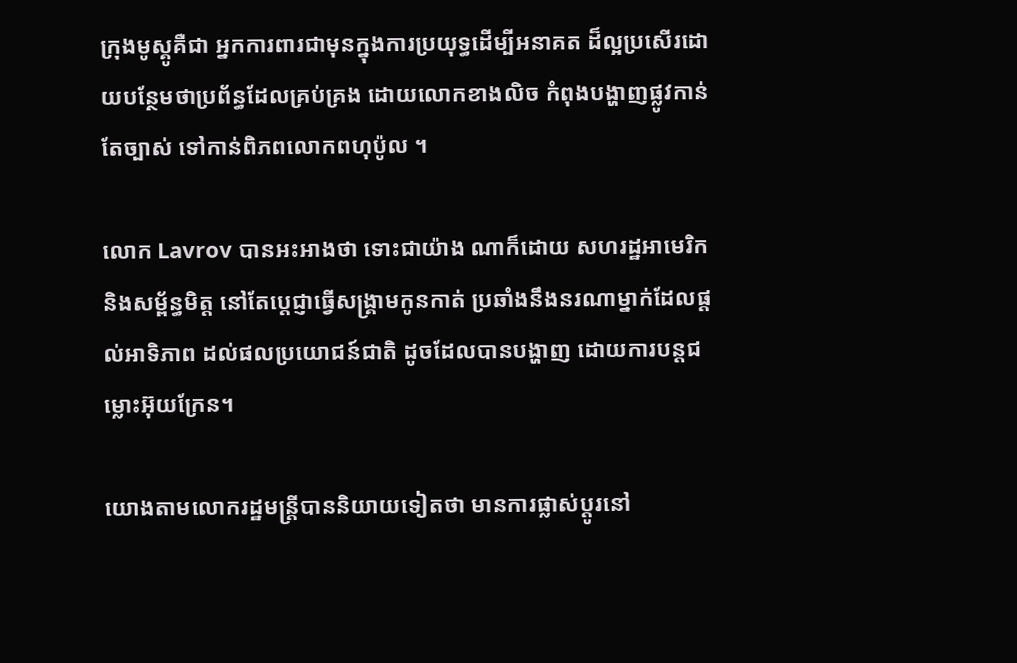ក្រុងមូស្គូគឺជា អ្នកការពារជាមុនក្នុងការប្រយុទ្ធដើម្បីអនាគត ដ៏ល្អប្រសើរដោយបន្ថែមថាប្រព័ន្ធដែលគ្រប់គ្រង ដោយលោកខាងលិច កំពុងបង្ហាញផ្លូវកាន់តែច្បាស់ ទៅកាន់ពិភពលោកពហុប៉ូល ។

លោក Lavrov បានអះអាងថា ទោះជាយ៉ាង ណាក៏ដោយ សហរដ្ឋអាមេរិក និងសម្ព័ន្ធមិត្ត នៅតែប្តេជ្ញាធ្វើសង្រ្គាមកូនកាត់ ប្រឆាំងនឹងនរណាម្នាក់ដែលផ្តល់អាទិភាព ដល់ផលប្រយោជន៍ជាតិ ដូចដែលបានបង្ហាញ ដោយការបន្តជម្លោះអ៊ុយក្រែន។

យោងតាមលោករដ្ឋមន្ត្រីបាននិយាយទៀតថា មានការផ្លាស់ប្តូរនៅ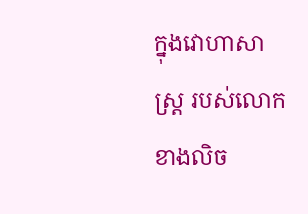ក្នុងវោហាសាស្ត្រ របស់លោកខាងលិច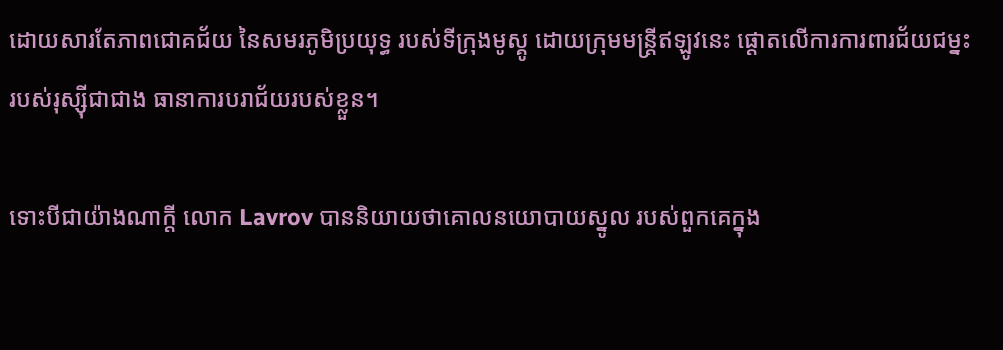ដោយសារតែភាពជោគជ័យ នៃសមរភូមិប្រយុទ្ធ របស់ទីក្រុងមូស្គូ ដោយក្រុមមន្ត្រីឥឡូវនេះ ផ្តោតលើការការពារជ័យជម្នះ របស់រុស្ស៊ីជាជាង ធានាការបរាជ័យរបស់ខ្លួន។

ទោះបីជាយ៉ាងណាក្តី លោក Lavrov បាននិយាយថាគោលនយោបាយស្នូល របស់ពួកគេក្នុង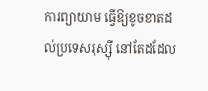ការព្យាយាម ធ្វើឱ្យខូចខាតដល់ប្រទេសរុស្ស៊ី នៅតែដដែល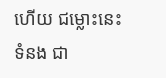ហើយ ជម្លោះនេះទំនង ជា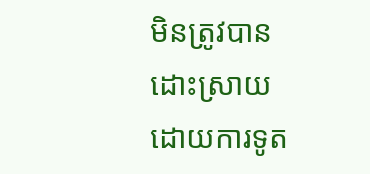មិនត្រូវបានដោះស្រាយដោយការទូត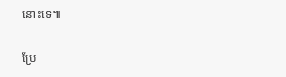នោះទេ៕

ប្រែ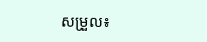សម្រួល៖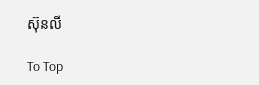ស៊ុនលី

To Top